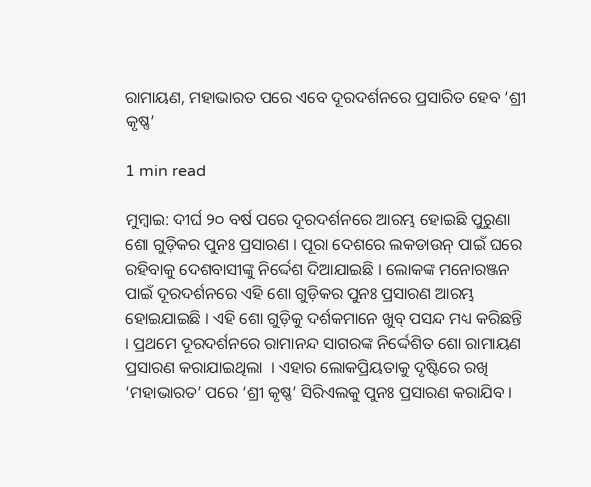ରାମାୟଣ, ମହାଭାରତ ପରେ ଏବେ ଦୂରଦର୍ଶନରେ ପ୍ରସାରିତ ହେବ ‘ଶ୍ରୀ କୃଷ୍ଣ’

1 min read

ମୁମ୍ବାଇ: ଦୀର୍ଘ ୨୦ ବର୍ଷ ପରେ ଦୂରଦର୍ଶନରେ ଆରମ୍ଭ ହୋଇଛି ପୁରୁଣା ଶୋ ଗୁଡ଼ିକର ପୁନଃ ପ୍ରସାରଣ । ପୂରା ଦେଶରେ ଲକଡାଉନ୍ ପାଇଁ ଘରେ ରହିବାକୁ ଦେଶବାସୀଙ୍କୁ ନିର୍ଦ୍ଦେଶ ଦିଆଯାଇଛି । ଲୋକଙ୍କ ମନୋରଞ୍ଜନ ପାଇଁ ଦୂରଦର୍ଶନରେ ଏହି ଶୋ ଗୁଡ଼ିକର ପୁନଃ ପ୍ରସାରଣ ଆରମ୍ଭ ହୋଇଯାଇଛି । ଏହି ଶୋ ଗୁଡ଼ିକୁ ଦର୍ଶକମାନେ ଖୁବ୍ ପସନ୍ଦ ମଧ୍ୟ କରିଛନ୍ତି । ପ୍ରଥମେ ଦୂରଦର୍ଶନରେ ରାମାନନ୍ଦ ସାଗରଙ୍କ ନିର୍ଦ୍ଦେଶିତ ଶୋ ରାମାୟଣ ପ୍ରସାରଣ କରାଯାଇଥିଲା  । ଏହାର ଲୋକପ୍ରିୟତାକୁ ଦୃଷ୍ଟିରେ ରଖି ‘ମହାଭାରତ’ ପରେ ‘ଶ୍ରୀ କୃଷ୍ଣ’ ସିରିଏଲକୁ ପୁନଃ ପ୍ରସାରଣ କରାଯିବ ।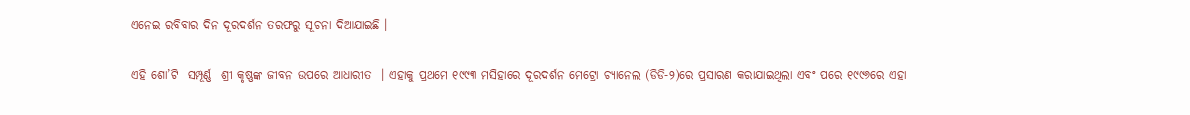ଏନେଇ ରବିବାର ଦିନ ଦୂରଦର୍ଶନ ତରଫରୁ ସୂଚନା ଦିଆଯାଇଛି ।

ଏହି ଶୋ’ଟି  ସମ୍ପୂର୍ଣ୍ଣ  ଶ୍ରୀ କୃଷ୍ଣଙ୍କ ଜୀବନ ଉପରେ ଆଧାରୀତ  । ଏହାକୁ ପ୍ରଥମେ ୧୯୯୩ ମସିହାରେ ଦୂରଦର୍ଶନ ମେଟ୍ରୋ ଚ୍ୟାନେଲ (ଡିଡି-୨)ରେ ପ୍ରସାରଣ କରାଯାଇଥିଲା ଏବଂ ପରେ ୧୯୯୬ରେ ଏହା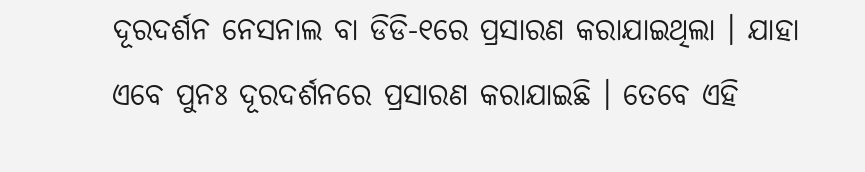ଦୂରଦର୍ଶନ ନେସନାଲ ବା ଡିଡି-୧ରେ ପ୍ରସାରଣ କରାଯାଇଥିଲା । ଯାହା ଏବେ ପୁନଃ ଦୂରଦର୍ଶନରେ ପ୍ରସାରଣ କରାଯାଇଛି । ତେବେ ଏହି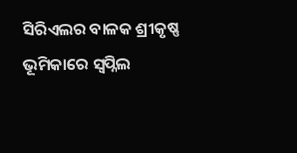ସିରିଏଲର ବାଳକ ଶ୍ରୀକୃଷ୍ଣ ଭୂମିକାରେ ସ୍ୱପ୍ନିଲ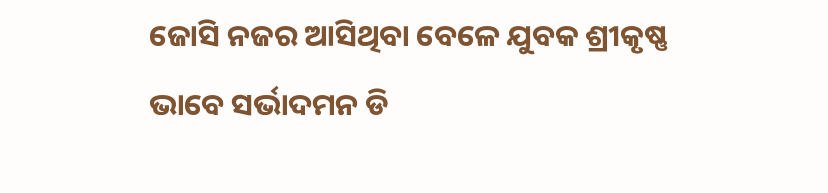ଜୋସି ନଜର ଆସିଥିବା ବେଳେ ଯୁବକ ଶ୍ରୀକୃଷ୍ଣ ଭାବେ ସର୍ଭାଦମନ ଡି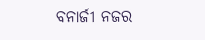ବନାର୍ଜୀ ନଜର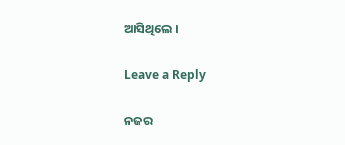ଆସିଥିଲେ ।

Leave a Reply

ନଜର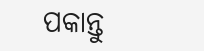ପକାନ୍ତୁ